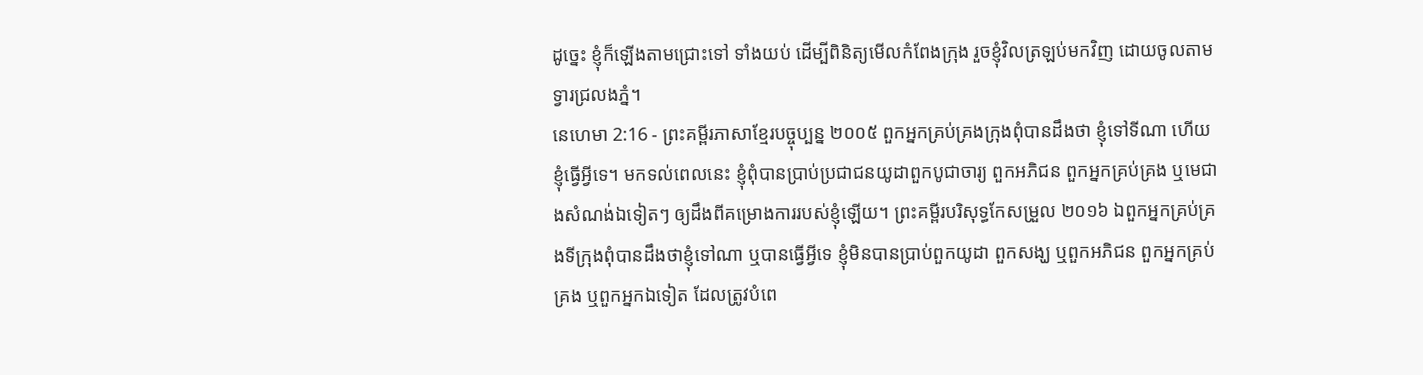ដូច្នេះ ខ្ញុំក៏ឡើងតាមជ្រោះទៅ ទាំងយប់ ដើម្បីពិនិត្យមើលកំពែងក្រុង រួចខ្ញុំវិលត្រឡប់មកវិញ ដោយចូលតាមទ្វារជ្រលងភ្នំ។
នេហេមា 2:16 - ព្រះគម្ពីរភាសាខ្មែរបច្ចុប្បន្ន ២០០៥ ពួកអ្នកគ្រប់គ្រងក្រុងពុំបានដឹងថា ខ្ញុំទៅទីណា ហើយខ្ញុំធ្វើអ្វីទេ។ មកទល់ពេលនេះ ខ្ញុំពុំបានប្រាប់ប្រជាជនយូដាពួកបូជាចារ្យ ពួកអភិជន ពួកអ្នកគ្រប់គ្រង ឬមេជាងសំណង់ឯទៀតៗ ឲ្យដឹងពីគម្រោងការរបស់ខ្ញុំឡើយ។ ព្រះគម្ពីរបរិសុទ្ធកែសម្រួល ២០១៦ ឯពួកអ្នកគ្រប់គ្រងទីក្រុងពុំបានដឹងថាខ្ញុំទៅណា ឬបានធ្វើអ្វីទេ ខ្ញុំមិនបានប្រាប់ពួកយូដា ពួកសង្ឃ ឬពួកអភិជន ពួកអ្នកគ្រប់គ្រង ឬពួកអ្នកឯទៀត ដែលត្រូវបំពេ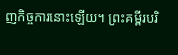ញកិច្ចការនោះឡើយ។ ព្រះគម្ពីរបរិ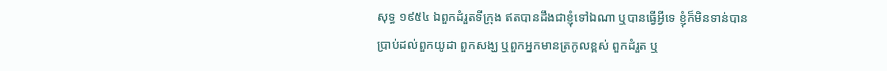សុទ្ធ ១៩៥៤ ឯពួកដំរួតទីក្រុង ឥតបានដឹងជាខ្ញុំទៅឯណា ឬបានធ្វើអ្វីទេ ខ្ញុំក៏មិនទាន់បានប្រាប់ដល់ពួកយូដា ពួកសង្ឃ ឬពួកអ្នកមានត្រកូលខ្ពស់ ពួកដំរួត ឬ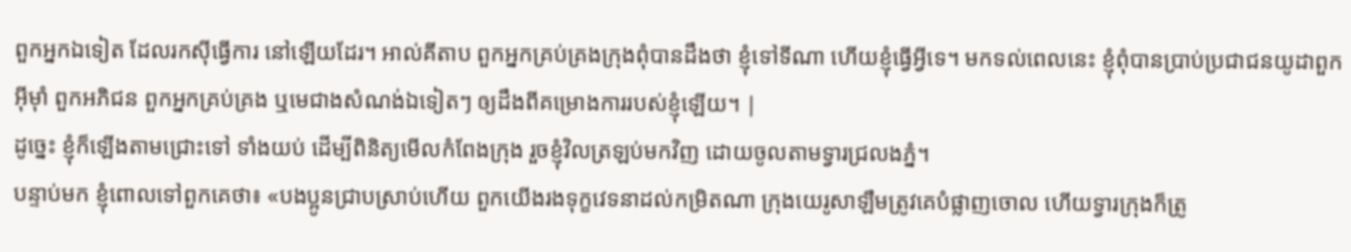ពួកអ្នកឯទៀត ដែលរកស៊ីធ្វើការ នៅឡើយដែរ។ អាល់គីតាប ពួកអ្នកគ្រប់គ្រងក្រុងពុំបានដឹងថា ខ្ញុំទៅទីណា ហើយខ្ញុំធ្វើអ្វីទេ។ មកទល់ពេលនេះ ខ្ញុំពុំបានប្រាប់ប្រជាជនយូដាពួកអ៊ីមុាំ ពួកអភិជន ពួកអ្នកគ្រប់គ្រង ឬមេជាងសំណង់ឯទៀតៗ ឲ្យដឹងពីគម្រោងការរបស់ខ្ញុំឡើយ។ |
ដូច្នេះ ខ្ញុំក៏ឡើងតាមជ្រោះទៅ ទាំងយប់ ដើម្បីពិនិត្យមើលកំពែងក្រុង រួចខ្ញុំវិលត្រឡប់មកវិញ ដោយចូលតាមទ្វារជ្រលងភ្នំ។
បន្ទាប់មក ខ្ញុំពោលទៅពួកគេថា៖ «បងប្អូនជ្រាបស្រាប់ហើយ ពួកយើងរងទុក្ខវេទនាដល់កម្រិតណា ក្រុងយេរូសាឡឹមត្រូវគេបំផ្លាញចោល ហើយទ្វារក្រុងក៏ត្រូ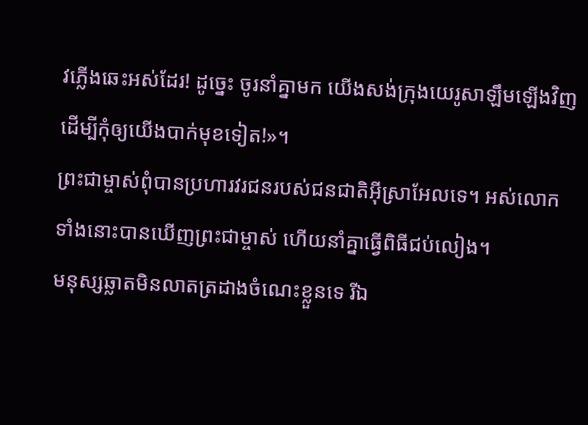វភ្លើងឆេះអស់ដែរ! ដូច្នេះ ចូរនាំគ្នាមក យើងសង់ក្រុងយេរូសាឡឹមឡើងវិញ ដើម្បីកុំឲ្យយើងបាក់មុខទៀត!»។
ព្រះជាម្ចាស់ពុំបានប្រហារវរជនរបស់ជនជាតិអ៊ីស្រាអែលទេ។ អស់លោកទាំងនោះបានឃើញព្រះជាម្ចាស់ ហើយនាំគ្នាធ្វើពិធីជប់លៀង។
មនុស្សឆ្លាតមិនលាតត្រដាងចំណេះខ្លួនទេ រីឯ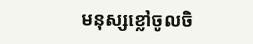មនុស្សខ្លៅចូលចិ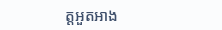ត្តអួតអាង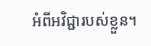អំពីអវិជ្ជារបស់ខ្លួន។